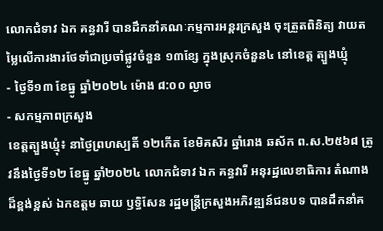លោកជំទាវ ឯក គន្ធវារី បានដឹកនាំគណៈកម្មការអន្តរក្រសួង ចុះត្រួតពិនិត្យ វាយតម្លៃលើការងារថែទាំជាប្រចាំផ្លូវចំនួន ១៣ខ្សែ ក្នុងស្រុកចំនួន៤ នៅខេត្ត ត្បួងឃ្មុំ
- ថ្ងៃទី១៣ ខែធ្នូ ឆ្នាំ២០២៤ ម៉ោង ៨:០០ ល្ងាច
- សកម្មភាពក្រសួង
ខេត្តត្បួងឃ្មុំ៖ នាថ្ងៃព្រហស្បតិ៍ ១២កើត ខែមិគសិរ ឆ្នាំរោង ឆស័ក ព.ស.២៥៦៨ ត្រូវនឹងថ្ងៃទី១២ ខែធ្នូ ឆ្នាំ២០២៤ លោកជំទាវ ឯក គន្ធវារី អនុរដ្ឋលេខាធិការ តំណាងដ៏ខ្ពង់ខ្ពស់ ឯកឧត្តម ឆាយ ឫទ្ធិសែន រដ្ឋមន្ត្រីក្រសួងអភិវឌ្ឍន៍ជនបទ បានដឹកនាំគ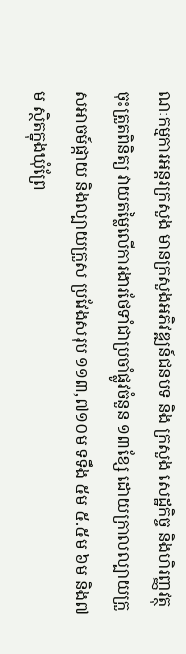ណៈកម្មការអន្តរក្រសួង មានក្រសួងអភិវឌ្ឍន៍ជនបទ និង ក្រសួង សេដ្ឋកិច្ច និងហិរញ្ញវត្ថុ ចុះត្រួតពិនិត្យ វាយតម្លៃលើការងារថែទាំជាប្រចាំផ្លូវចំនួន ១៣ខ្សែ ដោយក្រាលល្បាយក្រួសអាចម៍ផ្កាយ និងល្បាយក្រួស ប្រវែងសរុប ១១៣,៧១០ម ទទឹង ៥ម ៥.៥ម ៦ម និង៧ម ស្ថិតក្នុងឃុំព្រែ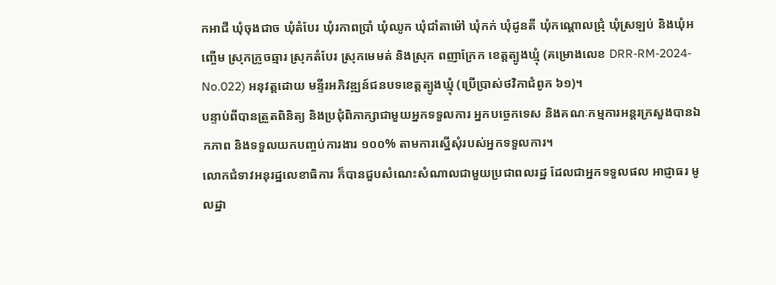កអាជី ឃុំចុងជាច ឃុំតំបែរ ឃុំរកាពប្រាំ ឃុំឈូក ឃុំជាំតាម៉ៅ ឃុំកក់ ឃុំដូនតី ឃុំកណ្តោលជ្រុំ ឃុំស្រឡប់ និងឃុំអញ្ចើម ស្រុកក្រូចឆ្មារ ស្រុកតំបែរ ស្រុកមេមត់ និងស្រុក ពញាក្រែក ខេត្តត្បូងឃ្មុំ (គម្រោងលេខ DRR-RM-2024-No.022) អនុវត្តដោយ មន្ទីរអភិវឌ្ឍន៍ជនបទខេត្តត្បូងឃ្មុំ (ប្រើប្រាស់ថវិកាជំពូក ៦១)។
បន្ទាប់ពីបានត្រួតពិនិត្យ និងប្រជុំពិភាក្សាជាមួយអ្នកទទួលការ អ្នកបច្ចេកទេស និងគណៈកម្មការអន្តរក្រសួងបានឯកភាព និងទទួលយកបញ្ចប់ការងារ ១០០% តាមការស្នើសុំរបស់អ្នកទទួលការ។
លោកជំទាវអនុរដ្ឋលេខាធិការ ក៏បានជួបសំណេះសំណាលជាមួយប្រជាពលរដ្ឋ ដែលជាអ្នកទទួលផល អាជ្ញាធរ មូលដ្ឋា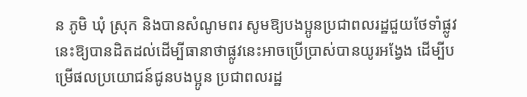ន ភូមិ ឃុំ ស្រុក និងបានសំណូមពរ សូមឱ្យបងប្អូនប្រជាពលរដ្ឋជួយថែទាំផ្លូវនេះឱ្យបានដិតដល់ដើម្បីធានាថាផ្លូវនេះអាចប្រើប្រាស់បានយូរអង្វែង ដើម្បីបម្រើផលប្រយោជន៍ជូនបងប្អូន ប្រជាពលរដ្ឋ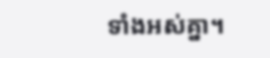ទាំងអស់គ្នា។